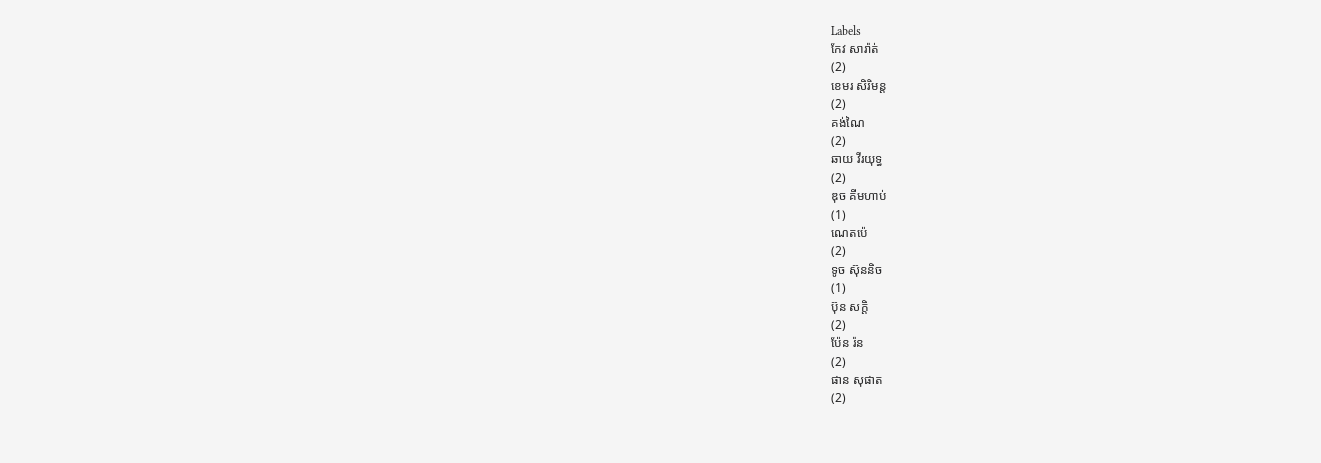Labels
កែវ សារ៉ាត់
(2)
ខេមរ សិរិមន្ត
(2)
គង់ណៃ
(2)
ឆាយ វីរយុទ្ធ
(2)
ឌុច គីមហាប់
(1)
ណេតប៉េ
(2)
ទូច ស៊ុននិច
(1)
ប៊ុន សក្តិ
(2)
ប៉ែន រ៉ន
(2)
ផាន សុផាត
(2)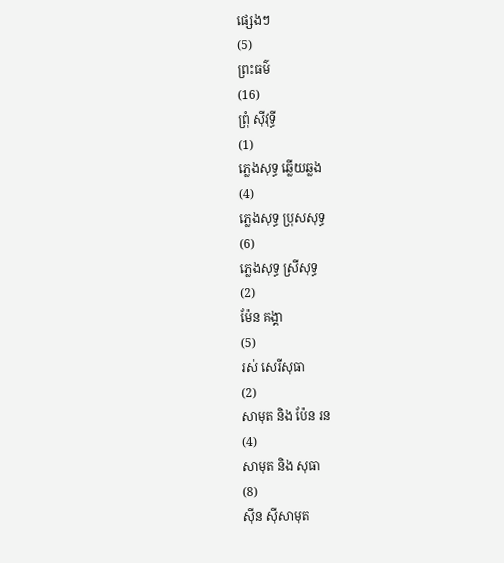ផ្សេងៗ
(5)
ព្រះធម៌
(16)
ព្រុំ ស៊ីវុទ្ធី
(1)
ភ្លេងសុទ្ធ ឆ្លើយឆ្លង
(4)
ភ្លេងសុទ្ធ ប្រុសសុទ្ធ
(6)
ភ្លេងសុទ្ធ ស្រីសុទ្ធ
(2)
ម៉ែន គង្គា
(5)
រស់ សេរីសុធា
(2)
សាមុត និង ប៉ែន រន
(4)
សាមុត និង សុធា
(8)
ស៊ីន ស៊ីសាមុត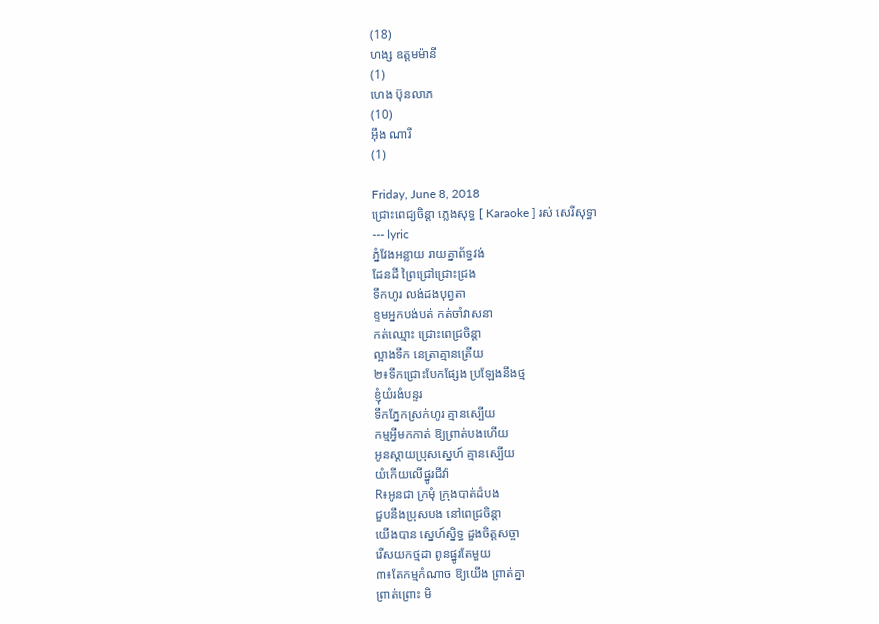(18)
ហង្ស ឧត្តមម៉ានី
(1)
ហេង ប៊ុនលាភ
(10)
អ៊ឹង ណារី
(1)

Friday, June 8, 2018
ជ្រោះពេជ្យចិន្តា ភ្លេងសុទ្ធ [ Karaoke ] រស់ សេរីសុទ្ធា
--- lyric
ភ្នំវែងអន្លាយ រាយគ្នាព័ទ្ធវង់
ដែនដី ព្រៃជ្រៅជ្រោះជ្រង
ទឹកហូរ លង់ដងបុព្វតា
ខ្ទមអ្នកបង់បត់ កត់ចាំវាសនា
កត់ឈ្មោះ ជ្រោះពេជ្រចិន្តា
ល្អាងទឹក នេត្រាគ្មានត្រើយ
២៖ទឹកជ្រោះបែកផ្សែង ប្រឡែងនឹងថ្ម
ខ្ញុំយំរងំបន្ទរ
ទឹកភ្នែកស្រក់ហូរ គ្មានស្បើយ
កម្មអ្វីមកកាត់ ឱ្យព្រាត់បងហើយ
អូនស្តាយប្រុសស្នេហ៍ គ្មានស្បើយ
យំកើយលើផ្នូរជីវ៉ា
R៖អូនជា ក្រមុំ ក្រុងបាត់ដំបង
ជួបនឹងប្រុសបង នៅពេជ្រចិន្តា
យើងបាន ស្នេហ៍ស្និទ្ធ ដួងចិត្តសច្ចា
រើសយកថ្មដា ពូនផ្នូរតែមួយ
៣៖តែកម្មកំណាច ឱ្យយើង ព្រាត់គ្នា
ព្រាត់ព្រោះ មិ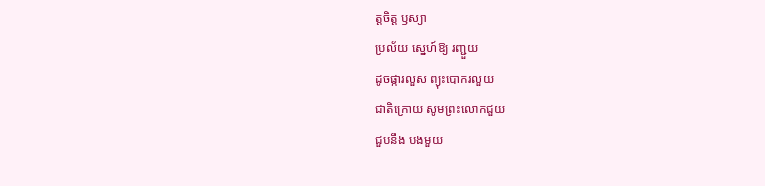ត្តចិត្ត ឫស្យា
ប្រល័យ ស្នេហ៍ឱ្យ រញ្ជួយ
ដូចផ្ការលួស ព្យុះបោករលួយ
ជាតិក្រោយ សូមព្រះលោកជួយ
ជួបនឹង បងមួយ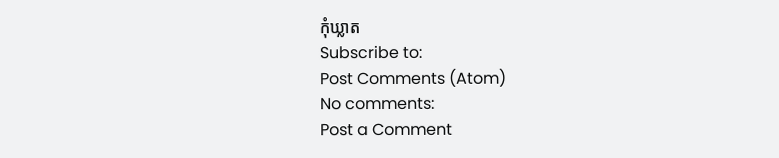កុំឃ្លាត
Subscribe to:
Post Comments (Atom)
No comments:
Post a Comment